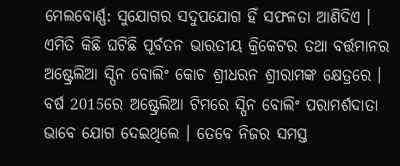ମେଲବୋର୍ଣ୍ଣ: ସୁଯୋଗର ସଦୁପଯୋଗ ହିଁ ସଫଳତା ଆଣିଦିଏ । ଏମିତି କିଛି ଘଟିଛି ପୂର୍ବତନ ଭାରତୀୟ କ୍ରିକେଟର ତଥା ବର୍ତ୍ତମାନର ଅଷ୍ଟ୍ରେଲିଆ ସ୍ପିନ ବୋଲିଂ କୋଚ ଶ୍ରୀଧରନ ଶ୍ରୀରାମଙ୍କ କ୍ଷେତ୍ରରେ ।
ବର୍ଷ 2015ରେ ଅଷ୍ଟ୍ରେଲିଆ ଟିମରେ ସ୍ପିନ ବୋଲିଂ ପରାମର୍ଶଦାତା ଭାବେ ଯୋଗ ଦେଇଥିଲେ । ତେବେ ନିଜର ସମସ୍ତ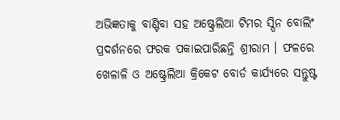ଅଭିଜ୍ଞତାକୁ ବାଣ୍ଟିବା ସହ ଅଷ୍ଟ୍ରେଲିଆ ଟିମର ସ୍ପିନ ବୋଲିଂ ପ୍ରଦର୍ଶନରେ ଫରକ ପକାଇପାରିଛନ୍ତି ଶ୍ରୀରାମ । ଫଳରେ ଖେଳାଳି ଓ ଅଷ୍ଟ୍ରେଲିଆ କ୍ରିକେଟ ବୋର୍ଡ କାର୍ଯ୍ୟରେ ସନ୍ତୁଷ୍ଟ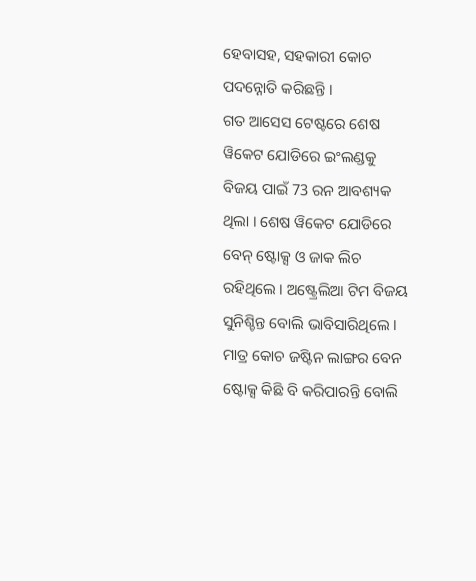ହେବାସହ, ସହକାରୀ କୋଚ ପଦନ୍ନୋତି କରିଛନ୍ତି ।
ଗତ ଆସେସ ଟେଷ୍ଟରେ ଶେଷ ୱିକେଟ ଯୋଡିରେ ଇଂଲଣ୍ଡକୁ ବିଜୟ ପାଇଁ 73 ରନ ଆବଶ୍ୟକ ଥିଲା । ଶେଷ ୱିକେଟ ଯୋଡିରେ ବେନ୍ ଷ୍ଟୋକ୍ସ ଓ ଜାକ ଲିଚ ରହିଥିଲେ । ଅଷ୍ଟ୍ରେଲିଆ ଟିମ ବିଜୟ ସୁନିଶ୍ଚିନ୍ତ ବୋଲି ଭାବିସାରିଥିଲେ । ମାତ୍ର କୋଚ ଜଷ୍ଟିନ ଲାଙ୍ଗର ବେନ ଷ୍ଟୋକ୍ସ କିଛି ବି କରିପାରନ୍ତି ବୋଲି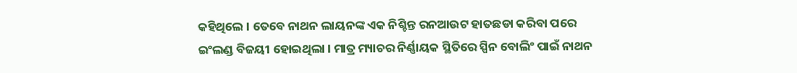କହିଥିଲେ । ତେବେ ନାଥନ ଲାୟନଙ୍କ ଏକ ନିଶ୍ଚିନ୍ତ ରନଆଉଟ ହାତଛଡା କରିବା ପରେ ଇଂଲଣ୍ଡ ବିଜୟୀ ହୋଇଥିଲା । ମାତ୍ର ମ୍ୟାଚର ନିର୍ଣ୍ଣାୟକ ସ୍ଥିତିରେ ସ୍ପିନ ବୋଲିଂ ପାଇଁ ନାଥନ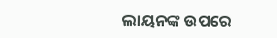ଲାୟନଙ୍କ ଉପରେ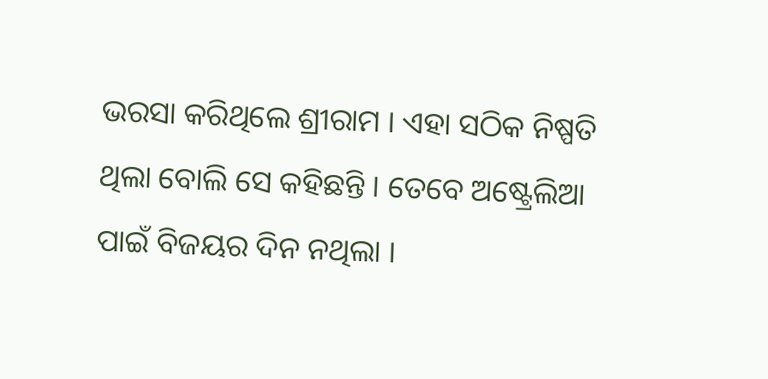ଭରସା କରିଥିଲେ ଶ୍ରୀରାମ । ଏହା ସଠିକ ନିଷ୍ପତି ଥିଲା ବୋଲି ସେ କହିଛନ୍ତି । ତେବେ ଅଷ୍ଟ୍ରେଲିଆ ପାଇଁ ବିଜୟର ଦିନ ନଥିଲା ।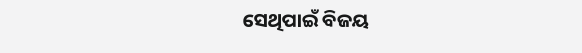ସେଥିପାଇଁ ବିଜୟ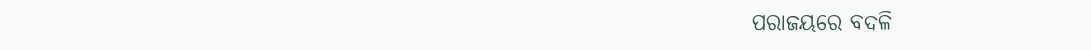ପରାଜୟରେ ବଦଳି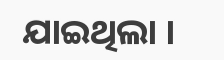ଯାଇଥିଲା ।